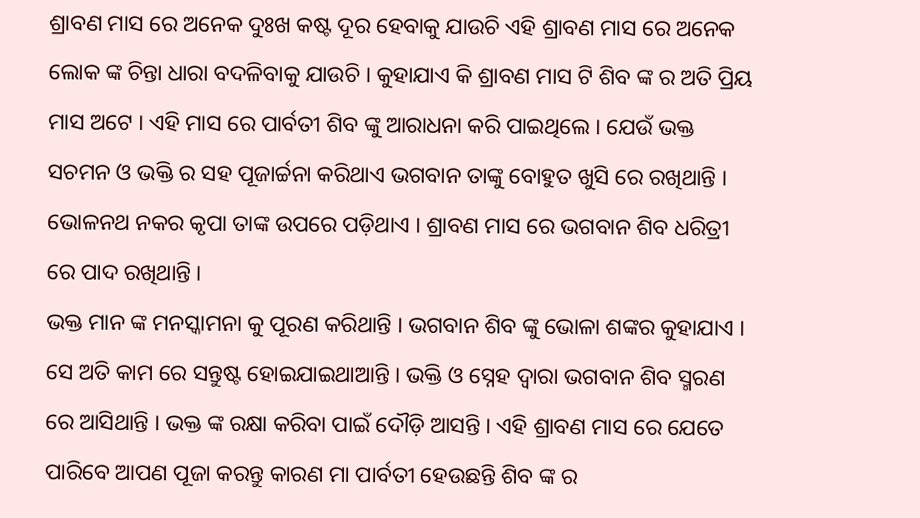ଶ୍ରାବଣ ମାସ ରେ ଅନେକ ଦୁଃଖ କଷ୍ଟ ଦୂର ହେବାକୁ ଯାଉଚି ଏହି ଶ୍ରାବଣ ମାସ ରେ ଅନେକ ଲୋକ ଙ୍କ ଚିନ୍ତା ଧାରା ବଦଳିବାକୁ ଯାଉଚି । କୁହାଯାଏ କି ଶ୍ରାବଣ ମାସ ଟି ଶିବ ଙ୍କ ର ଅତି ପ୍ରିୟ ମାସ ଅଟେ । ଏହି ମାସ ରେ ପାର୍ବତୀ ଶିବ ଙ୍କୁ ଆରାଧନା କରି ପାଇଥିଲେ । ଯେଉଁ ଭକ୍ତ ସଚମନ ଓ ଭକ୍ତି ର ସହ ପୂଜାର୍ଚ୍ଚନା କରିଥାଏ ଭଗବାନ ତାଙ୍କୁ ବୋହୁତ ଖୁସି ରେ ରଖିଥାନ୍ତି । ଭୋଳନଥ ନକର କୃପା ତାଙ୍କ ଉପରେ ପଡ଼ିଥାଏ । ଶ୍ରାବଣ ମାସ ରେ ଭଗବାନ ଶିବ ଧରିତ୍ରୀ ରେ ପାଦ ରଖିଥାନ୍ତି ।
ଭକ୍ତ ମାନ ଙ୍କ ମନସ୍କାମନା କୁ ପୂରଣ କରିଥାନ୍ତି । ଭଗବାନ ଶିବ ଙ୍କୁ ଭୋଳା ଶଙ୍କର କୁହାଯାଏ । ସେ ଅତି କାମ ରେ ସନ୍ତୁଷ୍ଟ ହୋଇଯାଇଥାଆନ୍ତି । ଭକ୍ତି ଓ ସ୍ନେହ ଦ୍ଵାରା ଭଗବାନ ଶିବ ସ୍ମରଣ ରେ ଆସିଥାନ୍ତି । ଭକ୍ତ ଙ୍କ ରକ୍ଷା କରିବା ପାଇଁ ଦୌଡ଼ି ଆସନ୍ତି । ଏହି ଶ୍ରାବଣ ମାସ ରେ ଯେତେ ପାରିବେ ଆପଣ ପୂଜା କରନ୍ତୁ କାରଣ ମା ପାର୍ବତୀ ହେଉଛନ୍ତି ଶିବ ଙ୍କ ର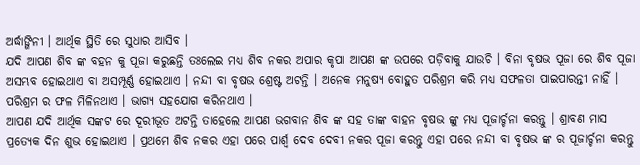ଅର୍ଦ୍ଧାଙ୍ଗିନୀ । ଆର୍ଥିକ ସ୍ଥିତି ରେ ସୁଧାର ଆସିବ ।
ଯଦି ଆପଣ ଶିବ ଙ୍କ ବହନ କୁ ପୂଜା କରୁଛନ୍ତି ତଃଲେଇ ମଧ୍ୟ ଶିବ ନକର ଅପାର କୃପା ଆପଣ ଙ୍କ ଉପରେ ପଡ଼ିବାକୁ ଯାଉଚି । ବିନା ବୃଷଭ ପୂଜା ରେ ଶିବ ପୂଜା ଅସମ୍ଭବ ହୋଇଥାଏ ବା ଅସମ୍ପୂର୍ଣ୍ଣ ହୋଇଥାଏ । ନନ୍ଦୀ ବା ବୃଷଭ ଶ୍ରେଷ୍ଟ ଅଟନ୍ତି । ଅନେକ ମନୁଷ୍ୟ ବୋହୁତ ପରିଶ୍ରମ କରି ମଧ୍ୟ ସଫଳତା ପାଇପାରନ୍ତୀ ନାହିଁ । ପରିଶ୍ରମ ର ଫଳ ମିଳିନଥାଏ । ଭାଗ୍ୟ ସହଯୋଗ କରିନଥାଏ ।
ଆପଣ ଯଦି ଆର୍ଥିକ ସଙ୍କଟ ରେ ଦୂରୀଭୂତ ଅଟନ୍ତି ତାହେଲେ ଆପଣ ଭଗବାନ ଶିବ ଙ୍କ ସହ ତାଙ୍କ ବାହନ ବୃଷଭ ଙ୍କୁ ମଧ୍ୟ ପୂଜାର୍ଚ୍ଚନା କରନ୍ତୁ । ଶ୍ରାବଣ ମାସ ପ୍ରତ୍ୟେକ ଦିନ ଶୁଭ ହୋଇଥାଏ । ପ୍ରଥମେ ଶିବ ନକର ଏହା ପରେ ପାର୍ଶ୍ଵ ଦେବ ଦେବୀ ନକର ପୂଜା କରନ୍ତୁ ଏହା ପରେ ନନ୍ଦୀ ବା ବୃଷଭ ଙ୍କ ର ପୂଜାର୍ଚ୍ଚନା କରନ୍ତୁ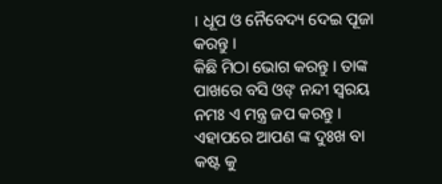। ଧୂପ ଓ ନୈବେଦ୍ୟ ଦେଇ ପୂଜା କରନ୍ତୁ ।
କିଛି ମିଠା ଭୋଗ କରନ୍ତୁ । ତାଙ୍କ ପାଖରେ ବସି ଓଙ୍ ନନ୍ଦୀ ସ୍ୱରୟ ନମଃ ଏ ମନ୍ତ୍ର ଜପ କରନ୍ତୁ । ଏହାପରେ ଆପଣ ଙ୍କ ଦୁଃଖ ବା କଷ୍ଟ କୁ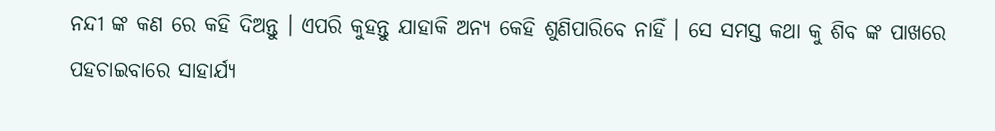ନନ୍ଦୀ ଙ୍କ କଣ ରେ କହି ଦିଅନ୍ତୁ । ଏପରି କୁହନ୍ତୁ ଯାହାକି ଅନ୍ୟ କେହି ଶୁଣିପାରିବେ ନାହିଁ । ସେ ସମସ୍ତ କଥା କୁ ଶିବ ଙ୍କ ପାଖରେ ପହଚାଇବାରେ ସାହାର୍ଯ୍ୟ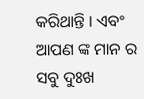କରିଥାନ୍ତି । ଏବଂ ଆପଣ ଙ୍କ ମାନ ର ସବୁ ଦୁଃଖ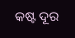କଷ୍ଟ ଦୂର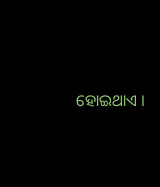ହୋଇଥାଏ ।